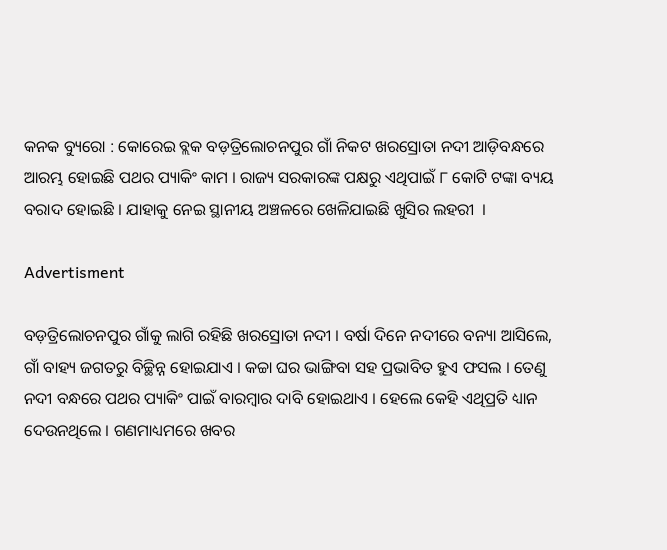କନକ ବ୍ୟୁରୋ : କୋରେଇ ବ୍ଲକ ବଡ଼ତ୍ରିଲୋଚନପୁର ଗାଁ ନିକଟ ଖରସ୍ରୋତା ନଦୀ ଆଡ଼ିବନ୍ଧରେ ଆରମ୍ଭ ହୋଇଛି ପଥର ପ୍ୟାକିଂ କାମ । ରାଜ୍ୟ ସରକାରଙ୍କ ପକ୍ଷରୁ ଏଥିପାଇଁ ୮ କୋଟି ଟଙ୍କା ବ୍ୟୟ ବରାଦ ହୋଇଛି । ଯାହାକୁ ନେଇ ସ୍ଥାନୀୟ ଅଞ୍ଚଳରେ ଖେଳିଯାଇଛି ଖୁସିର ଲହରୀ  ।

Advertisment

ବଡ଼ତ୍ରିଲୋଚନପୁର ଗାଁକୁ ଲାଗି ରହିଛି ଖରସ୍ରୋତା ନଦୀ । ବର୍ଷା ଦିନେ ନଦୀରେ ବନ୍ୟା ଆସିଲେ, ଗାଁ ବାହ୍ୟ ଜଗତରୁ ବିଚ୍ଛିନ୍ନ ହୋଇଯାଏ । କଚ୍ଚା ଘର ଭାଙ୍ଗିବା ସହ ପ୍ରଭାବିତ ହୁଏ ଫସଲ । ତେଣୁ ନଦୀ ବନ୍ଧରେ ପଥର ପ୍ୟାକିଂ ପାଇଁ ବାରମ୍ବାର ଦାବି ହୋଇଥାଏ । ହେଲେ କେହି ଏଥିପ୍ରତି ଧ୍ୟାନ ଦେଉନଥିଲେ । ଗଣମାଧ୍ୟମରେ ଖବର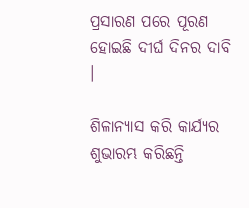ପ୍ରସାରଣ ପରେ ପୂରଣ ହୋଇଛି ଦୀର୍ଘ ଦିନର ଦାବି ।

ଶିଳାନ୍ୟାସ କରି କାର୍ଯ୍ୟର  ଶୁଭାରମ୍ଭ କରିଛନ୍ତି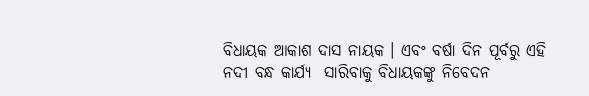ବିଧାୟକ ଆକାଶ ଦାସ ନାୟକ । ଏବଂ ବର୍ଷା ଦିନ ପୂର୍ବରୁ ଏହି ନଦୀ ବନ୍ଧ କାର୍ଯ୍ୟ  ସାରିବାକୁ ବିଧାୟକଙ୍କୁ ନିବେଦନ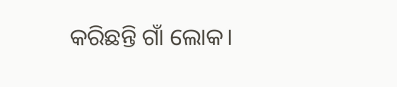କରିଛନ୍ତି ଗାଁ ଲୋକ।